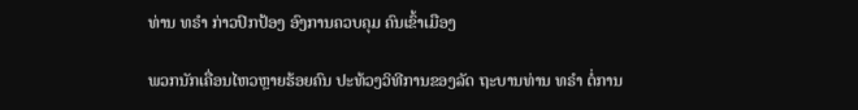ທ່ານ ທຣຳ ກ່າວປົກປ້ອງ ອົງການຄວບຄຸມ ຄົນເຂົ້າເມືອງ

ພວກນັກເຄື່ອນໄຫວຫຼາຍຮ້ອຍຄົນ ປະທ້ວງວິທີການຂອງລັດ ຖະບານທ່ານ ທຣຳ ຕໍ່ການ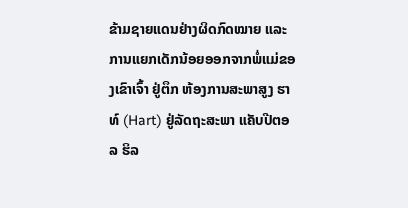ຂ້າມຊາຍແດນຢ່າງຜິດກົດໝາຍ ແລະ ການແຍກເດັກນ້ອຍອອກຈາກພໍ່ແມ່ຂອງເຂົາເຈົ້າ ຢູ່ຕຶກ ຫ້ອງການສະພາສູງ ຮາທ໌ (Hart) ຢູ່ລັດຖະສະພາ ແຄັບປີຕອລ ຮິລ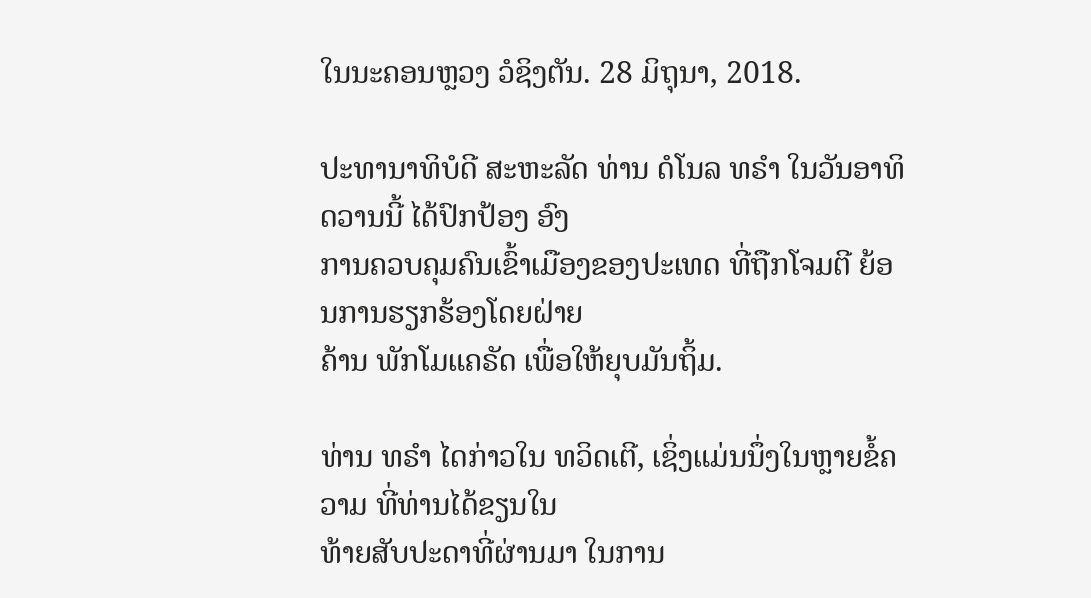ໃນນະຄອນຫຼວງ ວໍຊິງຕັນ. 28 ມິຖຸນາ, 2018.

ປະທານາທິບໍດີ ສະຫະລັດ ທ່ານ ດໍໂນລ ທຣຳ ໃນວັນອາທິດວານນີ້ ໄດ້ປົກປ້ອງ ອົງ
ການຄວບຄຸມຄົນເຂົ້າເມືອງຂອງປະເທດ ທີ່ຖືກໂຈມຕີ ຍ້ອນການຮຽກຮ້ອງໂດຍຝ່າຍ
ຄ້ານ ພັກໂມແຄຣັດ ເພື່ອໃຫ້ຍຸບມັນຖິ້ມ.

ທ່ານ ທຣຳ ໄດກ່າວໃນ ທວິດເຕີ, ເຊິ່ງແມ່ນນຶ່ງໃນຫຼາຍຂໍ້ຄວາມ ທີ່ທ່ານໄດ້ຂຽນໃນ
ທ້າຍສັບປະດາທີ່ຜ່ານມາ ໃນການ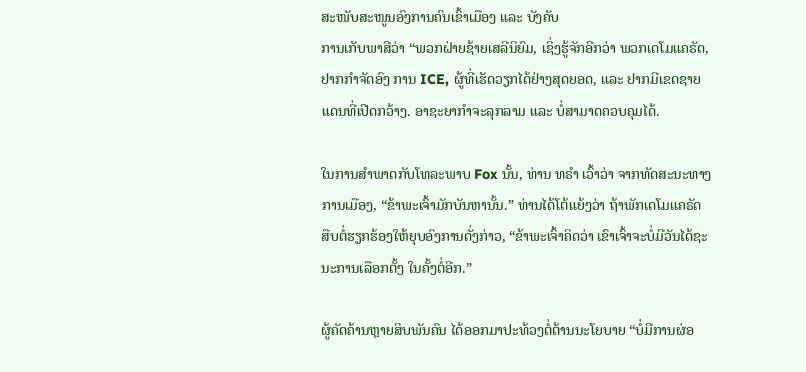ສະໜັບສະໜູນອົງການຄົນເຂົ້າເມືອງ ແລະ ບັງຄັບ
ການເກັບພາສີວ່າ “ພວກຝ່າຍຊ້າຍເສລີນິຍົມ, ເຊິ່ງຮູ້ຈັກອີກວ່າ ພວກເດໂມແຄຣັດ,
ຢາກກຳຈັດອົງ ການ ICE, ຜູ້ທີ່ເຮັດວຽກໄດ້ຢ່າງສຸດຍອດ, ແລະ ຢາກມີເຂດຊາຍ
ແດນທີ່ເປີດກວ້າງ. ອາຊະຍາກຳຈະລຸກລາມ ແລະ ບໍ່ສາມາດຄວບຄຸມໄດ້.

ໃນການສຳພາດກັບໂທລະພາບ Fox ນັ້ນ, ທ່ານ ທຣຳ ເວົ້າວ່າ ຈາກທັດສະນະທາງ
ການເມືອງ, “ຂ້າພະເຈົ້າມັກບັນຫານັ້ນ.” ທ່ານໄດ້ໂຕ້ແຍ້ງວ່າ ຖ້າພັກເດໂມແຄຣັດ
ສືບຕໍ່ຮຽກຮ້ອງໃຫ້ຍຸບອົງການດັ່ງກ່າວ, “ຂ້າພະເຈົ້າຄິດວ່າ ເຂົາເຈົ້າຈະບໍ່ມີວັນໄດ້ຊະ
ນະການເລືອກຕັ້ງ ໃນຄັ້ງຕໍ່ອີກ.”

ຜູ້ຄັດຄ້ານຫຼາຍສິບພັນຄົນ ໄດ້ອອກມາປະທ້ວງຕໍ່ຕ້ານນະໂຍບາຍ “ບໍ່ມີການຜ່ອ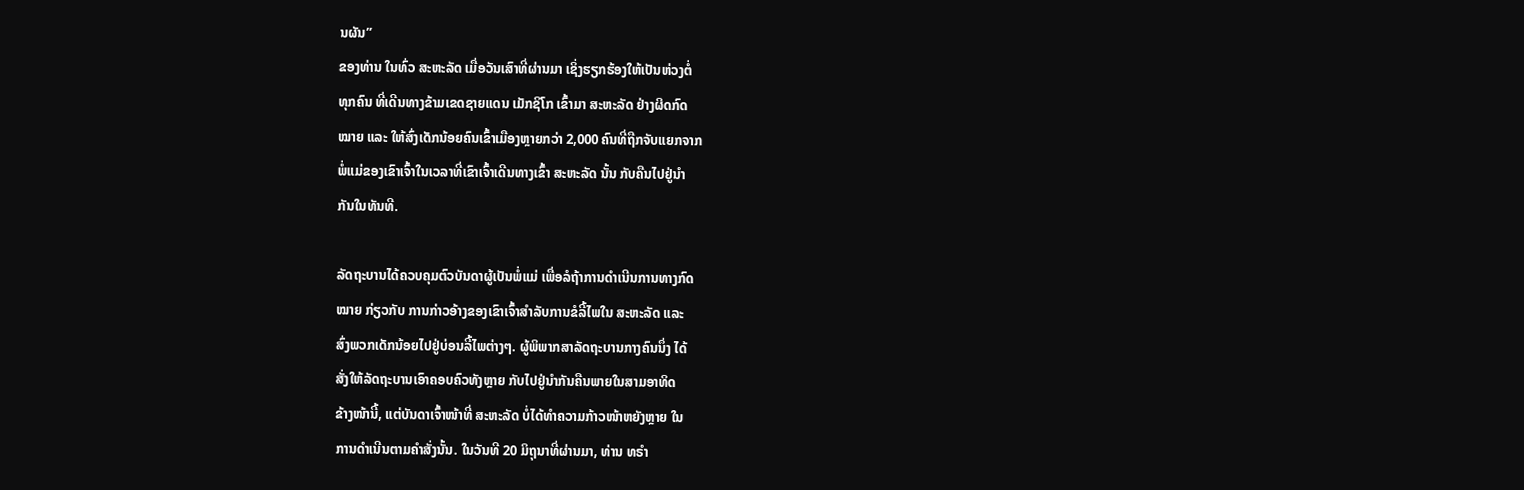ນຜັນ”
ຂອງທ່ານ ໃນທົ່ວ ສະຫະລັດ ເມື່ອວັນເສົາທີ່ຜ່ານມາ ເຊິ່ງຮຽກຮ້ອງໃຫ້ເປັນຫ່ວງຕໍ່
ທຸກຄົນ ທີ່ເດີນທາງຂ້າມເຂດຊາຍແດນ ເມັກຊິໂກ ເຂົ້າມາ ສະຫະລັດ ຢ່າງຜິດກົດ
ໝາຍ ແລະ ໃຫ້ສົ່ງເດັກນ້ອຍຄົນເຂົ້າເມືອງຫຼາຍກວ່າ 2,000 ຄົນທີ່ຖືກຈັບແຍກຈາກ
ພໍ່ແມ່ຂອງເຂົາເຈົ້າໃນເວລາທີ່ເຂົາເຈົ້າເດີນທາງເຂົ້າ ສະຫະລັດ ນັ້ນ ກັບຄືນໄປຢູ່ນຳ
ກັນໃນທັນທີ.

ລັດຖະບານໄດ້ຄວບຄຸມຕົວບັນດາຜູ້ເປັນພໍ່ແມ່ ເພື່ອລໍຖ້າການດຳເນີນການທາງກົດ
ໝາຍ ກ່ຽວກັບ ການກ່າວອ້າງຂອງເຂົາເຈົ້າສຳລັບການຂໍລີ້ໄພໃນ ສະຫະລັດ ແລະ
ສົ່ງພວກເດັກນ້ອຍໄປຢູ່ບ່ອນລີ້ໄພຕ່າງໆ. ຜູ້ພິພາກສາລັດຖະບານກາງຄົນນຶ່ງ ໄດ້
ສັ່ງໃຫ້ລັດຖະບານເອົາຄອບຄົວທັງຫຼາຍ ກັບໄປຢູ່ນຳກັນຄືນພາຍໃນສາມອາທິດ
ຂ້າງໜ້ານີ້, ແຕ່ບັນດາເຈົ້າໜ້າທີ່ ສະຫະລັດ ບໍ່ໄດ້ທຳຄວາມກ້າວໜ້າຫຍັງຫຼາຍ ໃນ
ການດຳເນີນຕາມຄຳສັ່ງນັ້ນ. ໃນວັນທີ 20 ມິຖຸນາທີ່ຜ່ານມາ, ທ່ານ ທຣຳ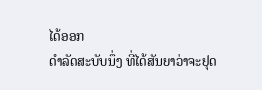ໄດ້ອອກ
ດຳລັດສະບັບນຶ່ງ ທີ່ໄດ້ສັນຍາວ່າຈະຢຸດ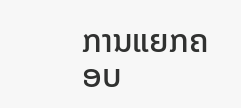ການແຍກຄອບ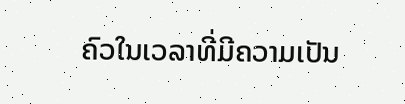ຄົວໃນເວລາທີ່ມີຄວາມເປັນ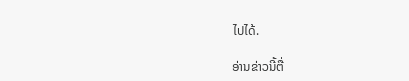ໄປໄດ້.

ອ່ານຂ່າວນີ້ຕື່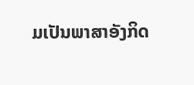ມເປັນພາສາອັງກິດ